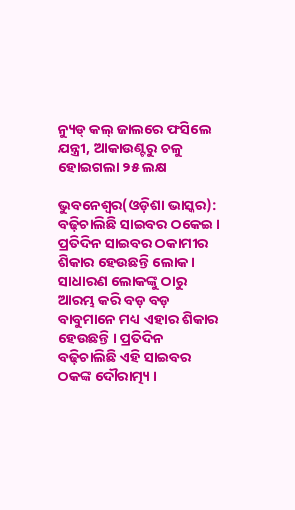ନ୍ୟୁଡ୍ କଲ୍ ଜାଲରେ ଫସିଲେ ଯନ୍ତ୍ରୀ, ଆକାଉଣ୍ଟରୁ ଚଳୁ ହୋଇଗଲା ୨୫ ଲକ୍ଷ

ଭୁବନେଶ୍ୱର(ଓଡ଼ିଶା ଭାସ୍କର): ବଢ଼ିଚାଲିଛି ସାଇବର ଠକେଇ । ପ୍ରତିଦିନ ସାଇବର ଠକାମୀର ଶିକାର ହେଉଛନ୍ତି ଲୋକ । ସାଧାରଣ ଲୋକଙ୍କୁ ଠାରୁ ଆରମ୍ଭ କରି ବଡ଼ ବଡ଼ ବାବୁମାନେ ମଧ୍ୟ ଏହାର ଶିକାର ହେଉଛନ୍ତି । ପ୍ରତିଦିନ ବଢ଼ିଚାଲିଛି ଏହି ସାଇବର ଠକଙ୍କ ଦୌରାତ୍ମ୍ୟ ।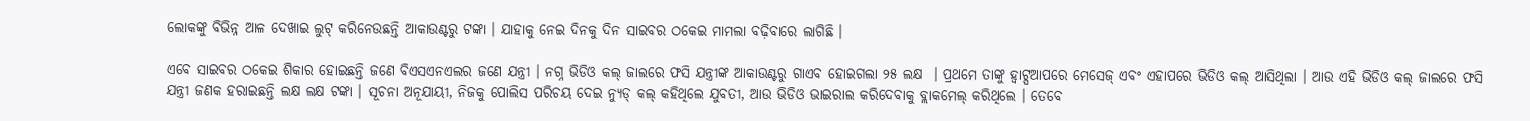ଲୋକଙ୍କୁ ବିଭିନ୍ନ ଆଳ ଦେଖାଇ ଲୁଟ୍ କରିନେଉଛନ୍ତି ଆକାଉଣ୍ଟରୁ ଟଙ୍କା । ଯାହାକୁ ନେଇ ଦିନକୁ ଦିନ ସାଇବର ଠକେଇ ମାମଲା ବଢ଼ିବାରେ ଲାଗିଛି ।

ଏବେ ସାଇବର ଠକେଇ ଶିକାର ହୋଇଛନ୍ତି ଜଣେ ବିଏସଏନଏଲର ଜଣେ ଯନ୍ତ୍ରୀ । ନଗ୍ନ ଭିଡିଓ କଲ୍ ଜାଲରେ ଫସି ଯନ୍ତ୍ରୀଙ୍କ ଆକାଉଣ୍ଟରୁ ଗାଏବ ହୋଇଗଲା ୨୫ ଲକ୍ଷ  । ପ୍ରଥମେ ତାଙ୍କୁ ହ୍ୱାଟ୍ସଆପରେ ମେସେଜ୍ ଏବଂ ଏହାପରେ ଭିଡିଓ କଲ୍ ଆସିଥିଲା । ଆଉ ଏହି ଭିଡିଓ କଲ୍ ଜାଲରେ ଫସି ଯନ୍ତ୍ରୀ ଜଣକ ହରାଇଛନ୍ତି ଲକ୍ଷ ଲକ୍ଷ ଟଙ୍କା । ସୂଚନା ଅନୂଯାୟୀ, ନିଜକୁ ପୋଲିସ ପରିଚୟ ଦେଇ ନ୍ୟୁଡ୍ କଲ୍ କହିଥିଲେ ଯୁବତୀ, ଆଉ ଭିଡିଓ ଭାଇରାଲ କରିଦେବାକୁ ବ୍ଲାକମେଲ୍ କରିଥିଲେ । ତେବେ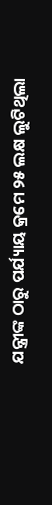ଯନ୍ତ୍ରୀଙ୍କ ଠାରୁ ପର୍ଯ୍ୟାୟ କ୍ରମେ ୨୫ ଲକ୍ଷ ଲୁଟିଥିଲା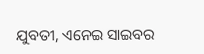ଯୁବତୀ, ଏନେଇ ସାଇବର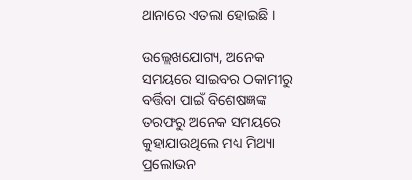ଥାନାରେ ଏତଲା ହୋଇଛି ।

ଉଲ୍ଲେଖଯୋଗ୍ୟ, ଅନେକ ସମୟରେ ସାଇବର ଠକାମୀରୁ ବର୍ତ୍ତିବା ପାଇଁ ବିଶେଷଜ୍ଞଙ୍କ ତରଫରୁ ଅନେକ ସମୟରେ କୁହାଯାଉଥିଲେ ମଧ୍ୟ ମିଥ୍ୟା ପ୍ରଲୋଭନ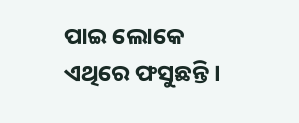ପାଇ ଲୋକେ ଏଥିରେ ଫସୁଛନ୍ତି ।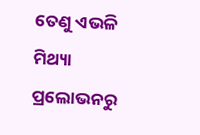ତେଣୁ ଏଭଳି ମିଥ୍ୟା ପ୍ରଲୋଭନରୁ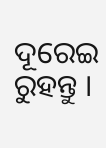ଦୂରେଇ ରୁହନ୍ତୁ ।